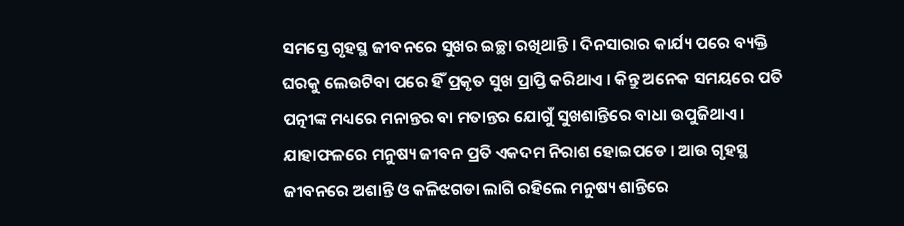ସମସ୍ତେ ଗୃହସ୍ଥ ଜୀବନରେ ସୁଖର ଇଚ୍ଛା ରଖିଥାନ୍ତି । ଦିନସାରାର କାର୍ଯ୍ୟ ପରେ ବ୍ୟକ୍ତି ଘରକୁ ଲେଉଟିବା ପରେ ହିଁ ପ୍ରକୃତ ସୁଖ ପ୍ରାପ୍ତି କରିଥାଏ । କିନ୍ତୁ ଅନେକ ସମୟରେ ପତି ପତ୍ନୀଙ୍କ ମଧ୍ୟରେ ମନାନ୍ତର ବା ମତାନ୍ତର ଯୋଗୁଁ ସୁଖଶାନ୍ତିରେ ବାଧା ଉପୁଜିଥାଏ । ଯାହାଫଳରେ ମନୁଷ୍ୟ ଜୀବନ ପ୍ରତି ଏକଦମ ନିରାଶ ହୋଇପଡେ । ଆଉ ଗୃହସ୍ଥ ଜୀବନରେ ଅଶାନ୍ତି ଓ କଳିଝଗଡା ଲାଗି ରହିଲେ ମନୁଷ୍ୟ ଶାନ୍ତିରେ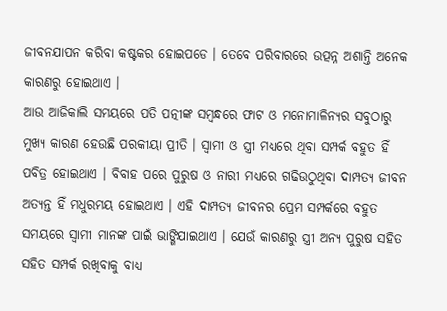ଜୀବନଯାପନ କରିବା କଷ୍ଟକର ହୋଇପଡେ । ତେବେ ପରିବାରରେ ଉତ୍ପନ୍ନ ଅଶାନ୍ତି ଅନେକ କାରଣରୁ ହୋଇଥାଏ ।
ଆଉ ଆଜିକାଲି ସମୟରେ ପତି ପତ୍ନୀଙ୍କ ସମ୍ବନ୍ଧରେ ଫାଟ ଓ ମନୋମାଳିନ୍ୟର ସବୁଠାରୁ ମୁଖ୍ୟ କାରଣ ହେଉଛି ପରକୀୟା ପ୍ରୀତି । ସ୍ଵାମୀ ଓ ସ୍ତ୍ରୀ ମଧ୍ୟରେ ଥିବା ସମ୍ପର୍କ ବହୁତ ହିଁ ପବିତ୍ର ହୋଇଥାଏ । ବିବାହ ପରେ ପୁରୁଷ ଓ ନାରୀ ମଧ୍ୟରେ ଗଢିଉଠୁଥିବା ଦାମ୍ପତ୍ୟ ଜୀବନ ଅତ୍ୟନ୍ତ ହିଁ ମଧୁରମୟ ହୋଇଥାଏ । ଏହି ଦାମ୍ପତ୍ୟ ଜୀବନର ପ୍ରେମ ସମ୍ପର୍କରେ ବହୁତ ସମୟରେ ସ୍ଵାମୀ ମାନଙ୍କ ପାଇଁ ଭାଙ୍ଗିଯାଇଥାଏ । ଯେଉଁ କାରଣରୁ ସ୍ତ୍ରୀ ଅନ୍ୟ ପୁରୁଷ ସହିତ ସହିତ ସମ୍ପର୍କ ରଖିବାକୁ ବାଧ୍ୟ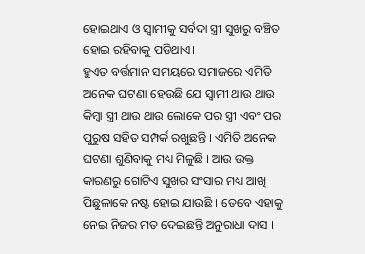ହୋଇଥାଏ ଓ ସ୍ଵାମୀକୁ ସର୍ବଦା ସ୍ତ୍ରୀ ସୁଖରୁ ବଞ୍ଚିତ ହୋଇ ରହିବାକୁ ପଡିଥାଏ।
ହୁଏତ ବର୍ତ୍ତମାନ ସମୟରେ ସମାଜରେ ଏମିତି ଅନେକ ଘଟଣା ହେଉଛି ଯେ ସ୍ୱାମୀ ଥାଉ ଥାଉ କିମ୍ବା ସ୍ତ୍ରୀ ଥାଉ ଥାଉ ଲୋକେ ପର ସ୍ତ୍ରୀ ଏବଂ ପର ପୁରୁଷ ସହିତ ସମ୍ପର୍କ ରଖୁଛନ୍ତି । ଏମିତି ଅନେକ ଘଟଣା ଶୁଣିବାକୁ ମଧ୍ୟ ମିଳୁଛି । ଆଉ ଉକ୍ତ କାରଣରୁ ଗୋଟିଏ ସୁଖର ସଂସାର ମଧ୍ୟ ଆଖି ପିଛୁଳାକେ ନଷ୍ଟ ହୋଇ ଯାଉଛି । ତେବେ ଏହାକୁ ନେଇ ନିଜର ମତ ଦେଇଛନ୍ତି ଅନୁରାଧା ଦାସ ।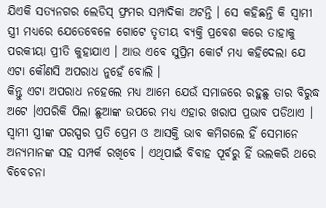ଯିଏକି ସତ୍ୟନଗର ଲେଡିସ୍ ଫ୍ରମର ସମ୍ପାଦିକା ଅଟନ୍ତି । ସେ କହିଛନ୍ତି କି ସ୍ଵାମୀ ସ୍ତ୍ରୀ ମଧ୍ୟରେ ଯେତେବେଳେ ଗୋଟେ ତୃତୀୟ ବ୍ୟକ୍ତି ପ୍ରବେଶ କରେ ତାହାକୁ ପରକୀୟା ପ୍ରୀତି କୁହାଯାଏ । ଆଉ ଏବେ ସୁପ୍ରିମ କୋର୍ଟ ମଧ୍ୟ କହିଦେଲା ଯେ ଏଟା କୌଣସି ଅପରାଧ ନୁହେଁ ବୋଲି ।
କିନ୍ତୁ ଏଟା ଅପରାଧ ନହେଲେ ମଧ୍ୟ ଆମେ ଯେଉଁ ସମାଜରେ ରହୁଛୁ ତାର ବିରୁଦ୍ଧ ଅଟେ ।ଏପରିକି ପିଲା ଛୁଆଙ୍କ ଉପରେ ମଧ୍ୟ ଏହାର ଖରାପ ପ୍ରଭାବ ପଡିଥାଏ । ସ୍ଵାମୀ ସ୍ତ୍ରୀଙ୍କ ପରସ୍ପର ପ୍ରତି ପ୍ରେମ ଓ ଆସକ୍ତି ଭାବ କମିଗଲେ ହିଁ ସେମାନେ ଅନ୍ୟମାନଙ୍କ ସହ ସମ୍ପର୍କ ରଖିବେ । ଏଥିପାଇଁ ବିବାହ ପୂର୍ବରୁ ହିଁ ଭଲକରି ଥରେ ବିବେଚନା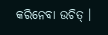କରିନେବା ଉଚିତ୍ ।